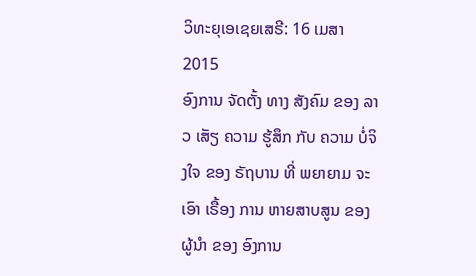ວິທະຍຸເອເຊຍເສຣີ: 16 ເມສາ 2015
ອົງການ ຈັດຕັ້ງ ທາງ ສັງຄົມ ຂອງ ລາວ ເສັຽ ຄວາມ ຮູ້ສຶກ ກັບ ຄວາມ ບໍ່ຈິງໃຈ ຂອງ ຣັຖບານ ທີ່ ພຍາຍາມ ຈະເອົາ ເຣື້ອງ ການ ຫາຍສາບສູນ ຂອງ ຜູ້ນຳ ຂອງ ອົງການ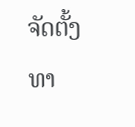ຈັດຕັ້ງ ທາ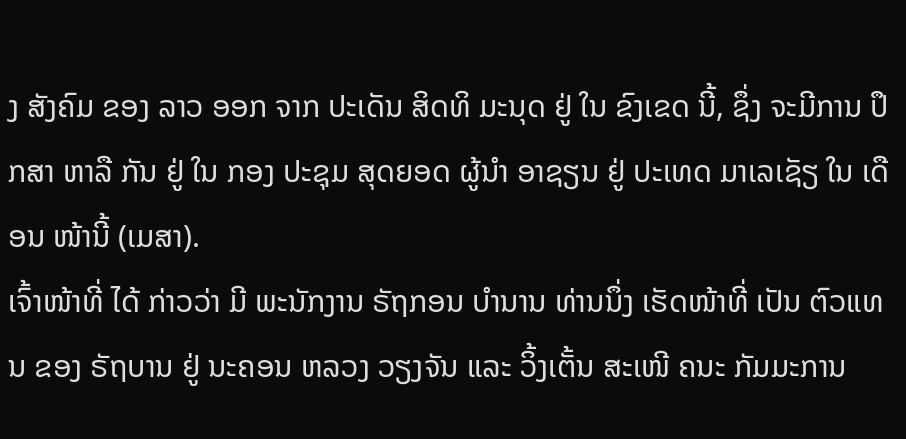ງ ສັງຄົມ ຂອງ ລາວ ອອກ ຈາກ ປະເດັນ ສິດທິ ມະນຸດ ຢູ່ ໃນ ຂົງເຂດ ນີ້, ຊຶ່ງ ຈະມີການ ປຶກສາ ຫາລື ກັນ ຢູ່ ໃນ ກອງ ປະຊຸມ ສຸດຍອດ ຜູ້ນຳ ອາຊຽນ ຢູ່ ປະເທດ ມາເລເຊັຽ ໃນ ເດືອນ ໜ້ານີ້ (ເມສາ).
ເຈົ້າໜ້າທີ່ ໄດ້ ກ່າວວ່າ ມີ ພະນັກງານ ຣັຖກອນ ບຳນານ ທ່ານນຶ່ງ ເຮັດໜ້າທີ່ ເປັນ ຕົວແທນ ຂອງ ຣັຖບານ ຢູ່ ນະຄອນ ຫລວງ ວຽງຈັນ ແລະ ວິ້ງເຕັ້ນ ສະເໜີ ຄນະ ກັມມະການ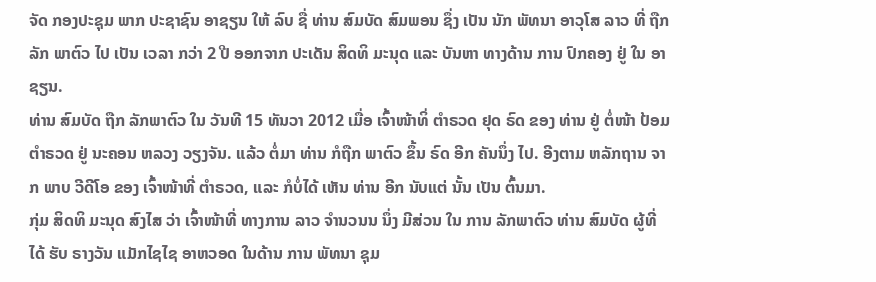ຈັດ ກອງປະຊຸມ ພາກ ປະຊາຊົນ ອາຊຽນ ໃຫ້ ລົບ ຊື່ ທ່ານ ສົມບັດ ສົມພອນ ຊຶ່ງ ເປັນ ນັກ ພັທນາ ອາວຸໂສ ລາວ ທີ່ ຖືກ ລັກ ພາຕົວ ໄປ ເປັນ ເວລາ ກວ່າ 2 ປີ ອອກຈາກ ປະເດັນ ສິດທິ ມະນຸດ ແລະ ບັນຫາ ທາງດ້ານ ການ ປົກຄອງ ຢູ່ ໃນ ອາຊຽນ.
ທ່ານ ສົມບັດ ຖືກ ລັກພາຕົວ ໃນ ວັນທີ 15 ທັນວາ 2012 ເມື່ອ ເຈົ້າໜ້າທິ່ ຕຳຣວດ ຢຸດ ຣົດ ຂອງ ທ່ານ ຢູ່ ຕໍ່ໜ້າ ປ້ອມ ຕຳຣວດ ຢູ່ ນະຄອນ ຫລວງ ວຽງຈັນ. ແລ້ວ ຕໍ່ມາ ທ່ານ ກໍຖືກ ພາຕົວ ຂຶ້ນ ຣົດ ອີກ ຄັນນຶ່ງ ໄປ. ອີງຕາມ ຫລັກຖານ ຈາກ ພາບ ວີດີໂອ ຂອງ ເຈົ້າໜ້າທີ່ ຕໍາຣວດ, ແລະ ກໍບໍ່ໄດ້ ເຫັນ ທ່ານ ອີກ ນັບແຕ່ ນັ້ນ ເປັນ ຕົ້ນມາ.
ກຸ່ມ ສິດທິ ມະນຸດ ສົງໄສ ວ່າ ເຈົ້າໜ້າທີ່ ທາງການ ລາວ ຈຳນວນນ ນຶ່ງ ມີສ່ວນ ໃນ ການ ລັກພາຕົວ ທ່ານ ສົມບັດ ຜູ້ທີ່ໄດ້ ຮັບ ຣາງວັນ ແມັກໄຊໄຊ ອາຫວອດ ໃນດ້ານ ການ ພັທນາ ຊຸມ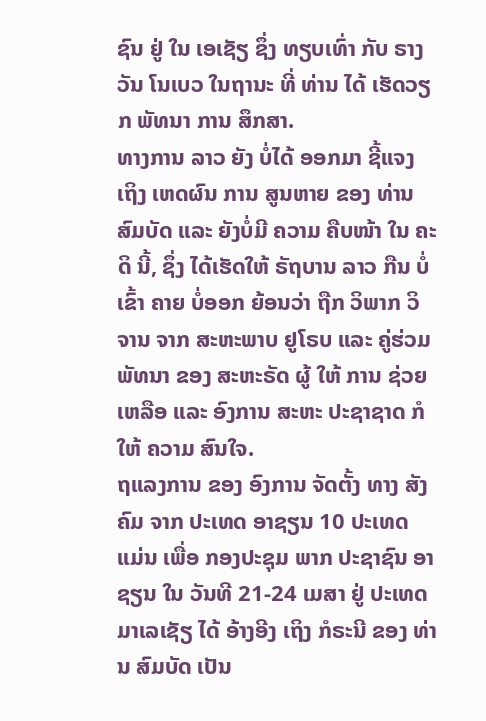ຊົນ ຢູ່ ໃນ ເອເຊັຽ ຊຶ່ງ ທຽບເທົ່າ ກັບ ຣາງວັນ ໂນເບວ ໃນຖານະ ທີ່ ທ່ານ ໄດ້ ເຮັດວຽກ ພັທນາ ການ ສຶກສາ.
ທາງການ ລາວ ຍັງ ບໍ່ໄດ້ ອອກມາ ຊີ້ແຈງ ເຖິງ ເຫດຜົນ ການ ສູນຫາຍ ຂອງ ທ່ານ ສົມບັດ ແລະ ຍັງບໍ່ມີ ຄວາມ ຄືບໜ້າ ໃນ ຄະດິ ນີ້, ຊຶ່ງ ໄດ້ເຮັດໃຫ້ ຣັຖບານ ລາວ ກືນ ບໍ່ເຂົ້າ ຄາຍ ບໍ່ອອກ ຍ້ອນວ່າ ຖືກ ວິພາກ ວິຈານ ຈາກ ສະຫະພາບ ຢູໂຣບ ແລະ ຄູ່ຮ່ວມ ພັທນາ ຂອງ ສະຫະຣັດ ຜູ້ ໃຫ້ ການ ຊ່ວຍເຫລືອ ແລະ ອົງການ ສະຫະ ປະຊາຊາດ ກໍໃຫ້ ຄວາມ ສົນໃຈ.
ຖແລງການ ຂອງ ອົງການ ຈັດຕັ້ງ ທາງ ສັງຄົມ ຈາກ ປະເທດ ອາຊຽນ 10 ປະເທດ ແມ່ນ ເພື່ອ ກອງປະຊຸມ ພາກ ປະຊາຊົນ ອາຊຽນ ໃນ ວັນທີ 21-24 ເມສາ ຢູ່ ປະເທດ ມາເລເຊັຽ ໄດ້ ອ້າງອີງ ເຖິງ ກໍຣະນີ ຂອງ ທ່ານ ສົມບັດ ເປັນ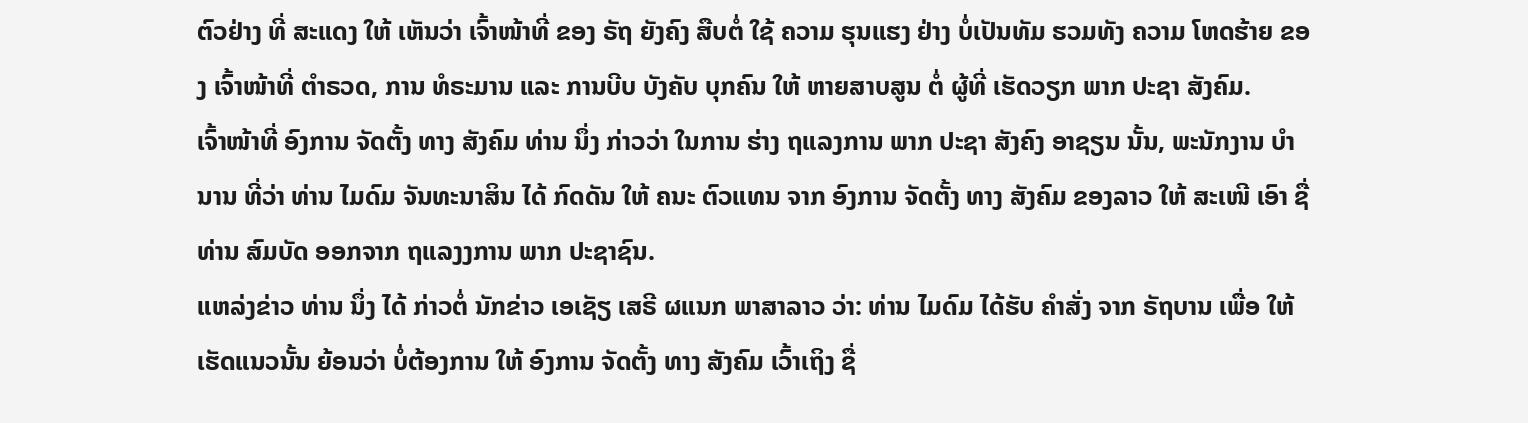ຕົວຢ່າງ ທີ່ ສະແດງ ໃຫ້ ເຫັນວ່າ ເຈົ້າໜ້າທີ່ ຂອງ ຣັຖ ຍັງຄົງ ສືບຕໍ່ ໃຊ້ ຄວາມ ຮຸນແຮງ ຢ່າງ ບໍ່ເປັນທັມ ຮວມທັງ ຄວາມ ໂຫດຮ້າຍ ຂອງ ເຈົ້າໜ້າທີ່ ຕໍາຣວດ, ການ ທໍຣະມານ ແລະ ການບີບ ບັງຄັບ ບຸກຄົນ ໃຫ້ ຫາຍສາບສູນ ຕໍ່ ຜູ້ທີ່ ເຮັດວຽກ ພາກ ປະຊາ ສັງຄົມ.
ເຈົ້າໜ້າທີ່ ອົງການ ຈັດຕັ້ງ ທາງ ສັງຄົມ ທ່ານ ນຶ່ງ ກ່າວວ່າ ໃນການ ຮ່າງ ຖແລງການ ພາກ ປະຊາ ສັງຄົງ ອາຊຽນ ນັ້ນ, ພະນັກງານ ບໍານານ ທີ່ວ່າ ທ່ານ ໄມດົມ ຈັນທະນາສິນ ໄດ້ ກົດດັນ ໃຫ້ ຄນະ ຕົວແທນ ຈາກ ອົງການ ຈັດຕັ້ງ ທາງ ສັງຄົມ ຂອງລາວ ໃຫ້ ສະເໜີ ເອົາ ຊື່ ທ່ານ ສົມບັດ ອອກຈາກ ຖແລງງການ ພາກ ປະຊາຊົນ.
ແຫລ່ງຂ່າວ ທ່ານ ນຶ່ງ ໄດ້ ກ່າວຕໍ່ ນັກຂ່າວ ເອເຊັຽ ເສຣີ ຜແນກ ພາສາລາວ ວ່າ: ທ່ານ ໄມດົມ ໄດ້ຮັບ ຄຳສັ່ງ ຈາກ ຣັຖບານ ເພື່ອ ໃຫ້ ເຮັດແນວນັ້ນ ຍ້ອນວ່າ ບໍ່ຕ້ອງການ ໃຫ້ ອົງການ ຈັດຕັ້ງ ທາງ ສັງຄົມ ເວົ້າເຖິງ ຊື່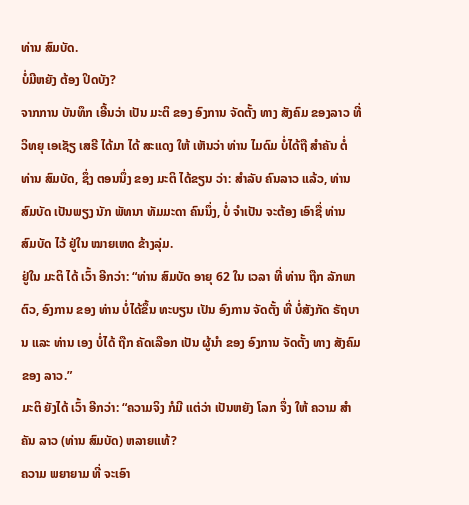ທ່ານ ສົມບັດ.
ບໍ່ມີຫຍັງ ຕ້ອງ ປິດບັງ?
ຈາກການ ບັນທຶກ ເອີ້ນວ່າ ເປັນ ມະຕິ ຂອງ ອົງການ ຈັດຕັ້ງ ທາງ ສັງຄົມ ຂອງລາວ ທີ່ ວິທຍຸ ເອເຊັຽ ເສຣີ ໄດ້ມາ ໄດ້ ສະແດງ ໃຫ້ ເຫັນວ່າ ທ່ານ ໄມດົມ ບໍ່ໄດ້ຖື ສຳຄັນ ຕໍ່ ທ່ານ ສົມບັດ, ຊຶ່ງ ຕອນນຶ່ງ ຂອງ ມະຕິ ໄດ້ຂຽນ ວ່າ: ສຳລັບ ຄົນລາວ ແລ້ວ, ທ່ານ ສົມບັດ ເປັນພຽງ ນັກ ພັທນາ ທັມມະດາ ຄົນນຶ່ງ, ບໍ່ ຈຳເປັນ ຈະຕ້ອງ ເອົາຊື່ ທ່ານ ສົມບັດ ໄວ້ ຢູ່ໃນ ໝາຍເຫດ ຂ້າງລຸ່ມ.
ຢູ່ໃນ ມະຕິ ໄດ້ ເວົ້າ ອີກວ່າ: “ທ່ານ ສົມບັດ ອາຍຸ 62 ໃນ ເວລາ ທີ່ ທ່ານ ຖືກ ລັກພາ ຕົວ, ອົງການ ຂອງ ທ່ານ ບໍ່ໄດ້ຂຶ້ນ ທະບຽນ ເປັນ ອົງການ ຈັດຕັ້ງ ທີ່ ບໍ່ສັງກັດ ຣັຖບານ ແລະ ທ່ານ ເອງ ບໍ່ໄດ້ ຖືກ ຄັດເລືອກ ເປັນ ຜູ້ນຳ ຂອງ ອົງການ ຈັດຕັ້ງ ທາງ ສັງຄົມ ຂອງ ລາວ.”
ມະຕິ ຍັງໄດ້ ເວົ້າ ອີກວ່າ: “ຄວາມຈິງ ກໍມີ ແຕ່ວ່າ ເປັນຫຍັງ ໂລກ ຈຶ່ງ ໃຫ້ ຄວາມ ສຳຄັນ ລາວ (ທ່ານ ສົມບັດ) ຫລາຍແທ້?
ຄວາມ ພຍາຍາມ ທີ່ ຈະເອົາ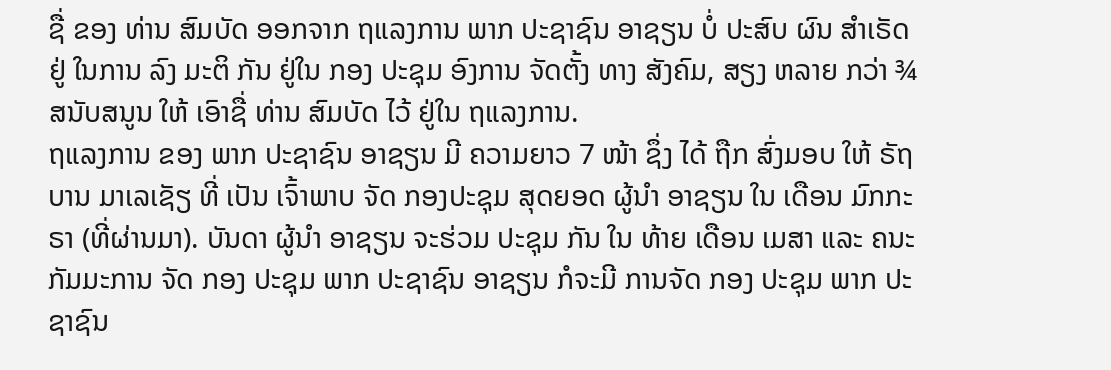ຊື່ ຂອງ ທ່ານ ສົມບັດ ອອກຈາກ ຖແລງການ ພາກ ປະຊາຊົນ ອາຊຽນ ບໍ່ ປະສົບ ຜົນ ສຳເຣັດ ຢູ່ ໃນການ ລົງ ມະຕິ ກັນ ຢູ່ໃນ ກອງ ປະຊຸມ ອົງການ ຈັດຕັ້ງ ທາງ ສັງຄົມ, ສຽງ ຫລາຍ ກວ່າ ¾ ສນັບສນູນ ໃຫ້ ເອົາຊື່ ທ່ານ ສົມບັດ ໄວ້ ຢູ່ໃນ ຖແລງການ.
ຖແລງການ ຂອງ ພາກ ປະຊາຊົນ ອາຊຽນ ມີ ຄວາມຍາວ 7 ໜ້າ ຊຶ່ງ ໄດ້ ຖືກ ສົ່ງມອບ ໃຫ້ ຣັຖບານ ມາເລເຊັຽ ທີ່ ເປັນ ເຈົ້າພາບ ຈັດ ກອງປະຊຸມ ສຸດຍອດ ຜູ້ນຳ ອາຊຽນ ໃນ ເດືອນ ມົກກະຣາ (ທີ່ຜ່ານມາ). ບັນດາ ຜູ້ນຳ ອາຊຽນ ຈະຮ່ວມ ປະຊຸມ ກັນ ໃນ ທ້າຍ ເດືອນ ເມສາ ແລະ ຄນະ ກັມມະການ ຈັດ ກອງ ປະຊຸມ ພາກ ປະຊາຊົນ ອາຊຽນ ກໍຈະມີ ການຈັດ ກອງ ປະຊຸມ ພາກ ປະຊາຊົນ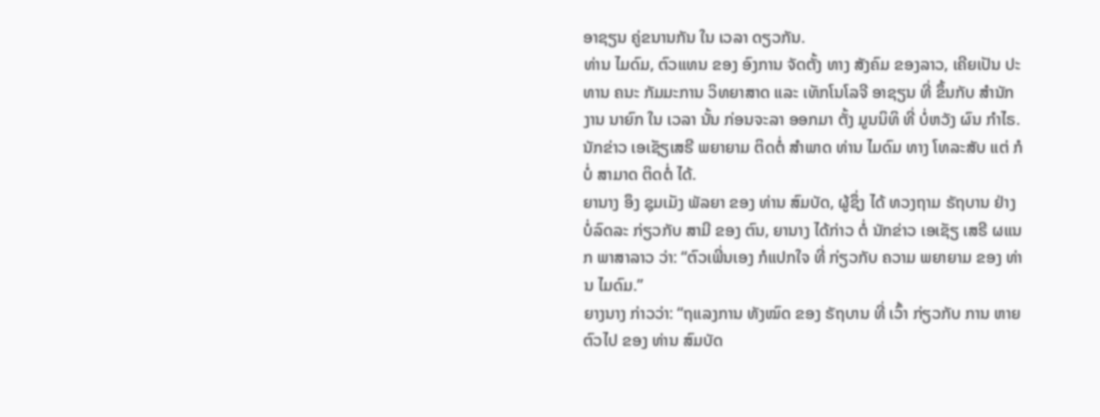ອາຊຽນ ຄູ່ຂນານກັນ ໃນ ເວລາ ດຽວກັນ.
ທ່ານ ໄມດົມ, ຕົວແທນ ຂອງ ອົງການ ຈັດຕັ້ງ ທາງ ສັງຄົມ ຂອງລາວ, ເຄີຍເປັນ ປະທານ ຄນະ ກັມມະການ ວິທຍາສາດ ແລະ ເທັກໂນໂລຈີ ອາຊຽນ ທີ່ ຂຶ້ນກັບ ສຳນັກງານ ນາຍົກ ໃນ ເວລາ ນັ້ນ ກ່ອນຈະລາ ອອກມາ ຕັ້ງ ມູນນິທິ ທີ່ ບໍ່ຫວັງ ຜົນ ກຳໄຣ.
ນັກຂ່າວ ເອເຊັຽເສຣີ ພຍາຍາມ ຕິດຕໍ່ ສຳພາດ ທ່ານ ໄມດົມ ທາງ ໂທລະສັບ ແຕ່ ກໍບໍ່ ສາມາດ ຕິດຕໍ່ ໄດ້.
ຍານາງ ອຶງ ຊຸມເມັງ ພັລຍາ ຂອງ ທ່ານ ສົມບັດ, ຜູ້ຊຶ່ງ ໄດ້ ທວງຖາມ ຣັຖບານ ຢ່າງ ບໍ່ລົດລະ ກ່ຽວກັບ ສາມີ ຂອງ ຕົນ, ຍານາງ ໄດ້ກ່າວ ຕໍ່ ນັກຂ່າວ ເອເຊັຽ ເສຣີ ຜແນກ ພາສາລາວ ວ່າ: “ຕົວເພີ່ນເອງ ກໍແປກໃຈ ທີ່ ກ່ຽວກັບ ຄວາມ ພຍາຍາມ ຂອງ ທ່ານ ໄມດົມ.”
ຍາງນາງ ກ່າວວ່າ: “ຖແລງການ ທັງໝົດ ຂອງ ຣັຖບານ ທີ່ ເວົ້າ ກ່ຽວກັບ ການ ຫາຍຕົວໄປ ຂອງ ທ່ານ ສົມບັດ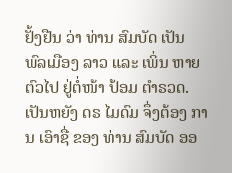ຢັ້ງຢືນ ວ່າ ທ່ານ ສົມບັດ ເປັນ ພົລເມືອງ ລາວ ແລະ ເພິ່ນ ຫາຍຕົວໄປ ຢູ່ຕໍ່ໜ້າ ປ້ອມ ຕຳຣວດ. ເປັນຫຍັງ ດຣ ໄມດົມ ຈຶ່ງຕ້ອງ ການ ເອົາຊື່ ຂອງ ທ່ານ ສົມບັດ ອອ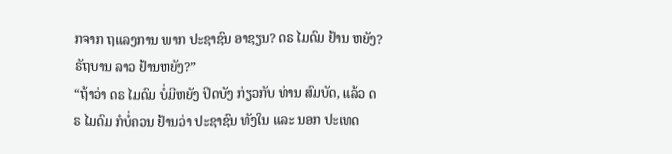ກຈາກ ຖແລງການ ພາກ ປະຊາຊົນ ອາຊຽນ? ດຣ ໄມດົມ ຢ້ານ ຫຍັງ? ຣັຖບານ ລາວ ຢ້ານຫຍັງ?”
“ຖ້າວ່າ ດຣ ໄມດົມ ບໍ່ມີຫຍັງ ປິດບັງ ກ່ຽວກັບ ທ່ານ ສົມບັດ, ແລ້ວ ດຣ ໄມດົມ ກໍບໍ່ຄວນ ຢ້ານວ່າ ປະຊາຊົນ ທັງໃນ ແລະ ນອກ ປະເທດ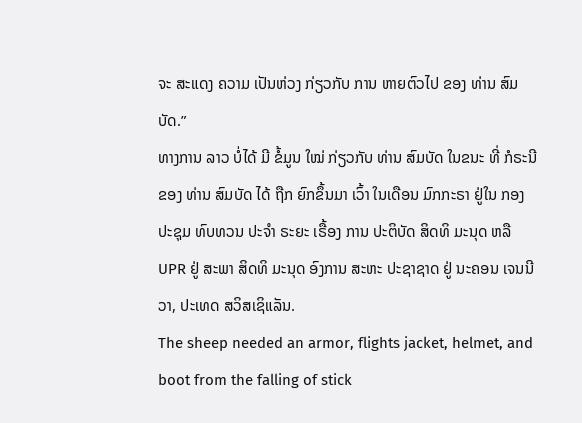ຈະ ສະແດງ ຄວາມ ເປັນຫ່ວງ ກ່ຽວກັບ ການ ຫາຍຕົວໄປ ຂອງ ທ່ານ ສົມບັດ.”
ທາງການ ລາວ ບໍ່ໄດ້ ມີ ຂໍ້ມູນ ໃໝ່ ກ່ຽວກັບ ທ່ານ ສົມບັດ ໃນຂນະ ທີ່ ກໍຣະນີ ຂອງ ທ່ານ ສົມບັດ ໄດ້ ຖືກ ຍົກຂຶ້ນມາ ເວົ້າ ໃນເດືອນ ມົກກະຣາ ຢູ່ໃນ ກອງ ປະຊຸມ ທົບທວນ ປະຈຳ ຣະຍະ ເຣື້ອງ ການ ປະຕິບັດ ສິດທິ ມະນຸດ ຫລື UPR ຢູ່ ສະພາ ສິດທິ ມະນຸດ ອົງການ ສະຫະ ປະຊາຊາດ ຢູ່ ນະຄອນ ເຈນນີວາ, ປະເທດ ສວິສເຊິແລັນ.
The sheep needed an armor, flights jacket, helmet, and boot from the falling of stick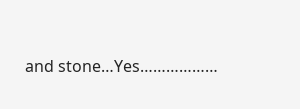and stone…Yes………………